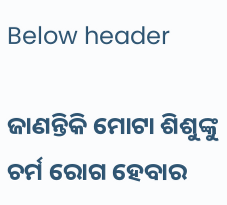Below header

ଜାଣନ୍ତିକି ମୋଟା ଶିଶୁଙ୍କୁ ଚର୍ମ ରୋଗ ହେବାର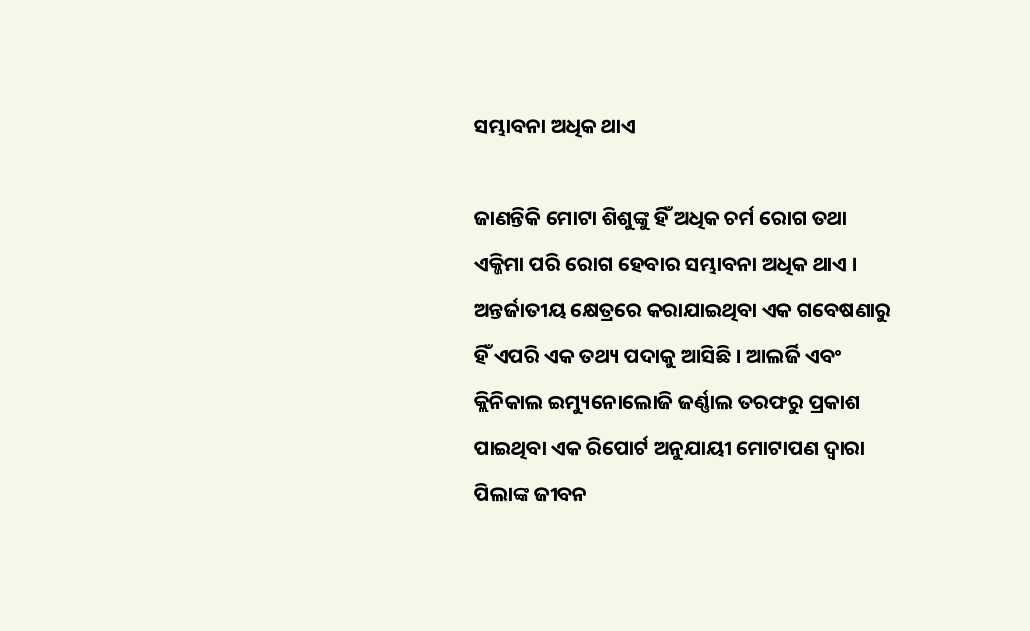ସମ୍ଭାବନା ଅଧିକ ଥାଏ

ଜାଣନ୍ତିକି ମୋଟା ଶିଶୁଙ୍କୁ ହିଁ ଅଧିକ ଚର୍ମ ରୋଗ ତଥା ଏକ୍ଜିମା ପରି ରୋଗ ହେବାର ସମ୍ଭାବନା ଅଧିକ ଥାଏ । ଅନ୍ତର୍ଜାତୀୟ କ୍ଷେତ୍ରରେ କରାଯାଇଥିବା ଏକ ଗବେଷଣାରୁ ହିଁ ଏପରି ଏକ ତଥ୍ୟ ପଦାକୁ ଆସିଛି । ଆଲର୍ଜି ଏବଂ କ୍ଲିନିକାଲ ଇମ୍ୟୁନୋଲୋଜି ଜର୍ଣ୍ଣାଲ ତରଫରୁ ପ୍ରକାଶ ପାଇଥିବା ଏକ ରିପୋର୍ଟ ଅନୁଯାୟୀ ମୋଟାପଣ ଦ୍ୱାରା ପିଲାଙ୍କ ଜୀବନ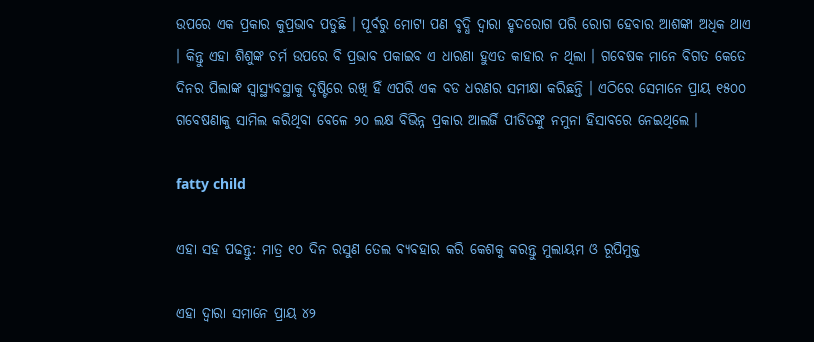ଉପରେ ଏକ ପ୍ରକାର କୁପ୍ରଭାବ ପଡୁଛି । ପୂର୍ବରୁ ମୋଟା ପଣ ବୃଦ୍ଧି ଦ୍ୱାରା ହୃଦରୋଗ ପରି ରୋଗ ହେବାର ଆଶଙ୍କା ଅଧିକ ଥାଏ । କିନ୍ତୁ ଏହା ଶିଶୁଙ୍କ ଚର୍ମ ଉପରେ ବି ପ୍ରଭାବ ପକାଇବ ଏ ଧାରଣା ହୁଏତ କାହାର ନ ଥିଲା । ଗବେଷକ ମାନେ ବିଗତ କେତେ ଦିନର ପିଲାଙ୍କ ସ୍ୱାସ୍ଥ୍ୟବସ୍ଥାକୁ ଦୃଷ୍ଟିରେ ରଖି ହିଁ ଏପରି ଏକ ବଡ ଧରଣର ସମୀକ୍ଷା କରିଛନ୍ତି । ଏଠିରେ ସେମାନେ ପ୍ରାୟ ୧୫୦୦ ଗବେଷଣାକୁ ସାମିଲ କରିଥିବା ବେଳେ ୨୦ ଲକ୍ଷ ବିଭିନ୍ନ ପ୍ରକାର ଆଲର୍ଜି ପୀଡିତଙ୍କୁ ନମୁନା ହିସାବରେ ନେଇଥିଲେ ।

fatty child

ଏହା ସହ ପଢନ୍ତୁ: ମାତ୍ର ୧୦ ଦିନ ରସୁଣ ତେଲ ବ୍ୟବହାର କରି କେଶକୁ କରନ୍ତୁ ମୁଲାୟମ ଓ ରୂପିମୁକ୍ତ

ଏହା ଦ୍ୱାରା ସମାନେ ପ୍ରାୟ ୪୨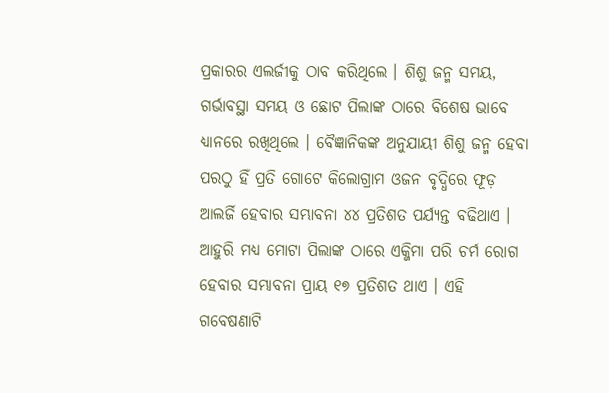ପ୍ରକାରର ଏଲର୍ଜୀକୁ ଠାବ କରିଥିଲେ । ଶିଶୁ ଜନ୍ମ ସମୟ, ଗର୍ଭାବସ୍ଥା ସମୟ ଓ ଛୋଟ ପିଲାଙ୍କ ଠାରେ ବିଶେଷ ଭାବେ ଧ୍ୟାନରେ ରଖିଥିଲେ । ବୈଜ୍ଞାନିକଙ୍କ ଅନୁଯାୟୀ ଶିଶୁ ଜନ୍ମ ହେବା ପରଠୁ ହିଁ ପ୍ରତି ଗୋଟେ କିଲୋଗ୍ରାମ ଓଜନ ବୃଦ୍ଧିରେ ଫୂଡ଼ ଆଲର୍ଜି ହେବାର ସମ୍ଭାବନା ୪୪ ପ୍ରତିଶତ ପର୍ଯ୍ୟନ୍ତ ବଢିଥାଏ । ଆହୁରି ମଧ୍ୟ ମୋଟା ପିଲାଙ୍କ ଠାରେ ଏକ୍ଜିମା ପରି ଚର୍ମ ରୋଗ ହେବାର ସମ୍ଭାବନା ପ୍ରାୟ ୧୭ ପ୍ରତିଶତ ଥାଏ । ଏହି ଗବେଷଣାଟି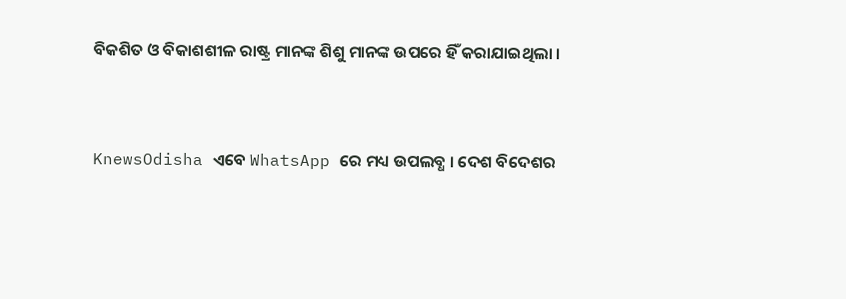ବିକଶିତ ଓ ବିକାଶଶୀଳ ରାଷ୍ଟ୍ର ମାନଙ୍କ ଶିଶୁ ମାନଙ୍କ ଉପରେ ହିଁ କରାଯାଇଥିଲା ।


KnewsOdisha ଏବେ WhatsApp ରେ ମଧ୍ୟ ଉପଲବ୍ଧ । ଦେଶ ବିଦେଶର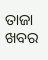ତାଜା ଖବର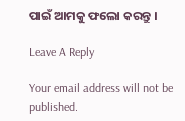ପାଇଁ ଆମକୁ ଫଲୋ କରନ୍ତୁ ।

Leave A Reply

Your email address will not be published.